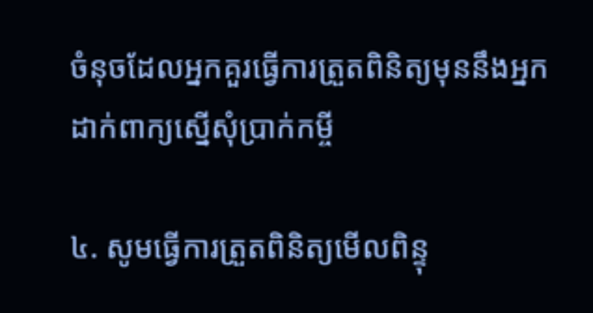ចំនុចដែលអ្នកគួរធ្វើការត្រួតពិនិត្យមុននឹងអ្នកដាក់ពាក្យស្នើសុំប្រាក់កម្ចី

៤. សូមធ្វើការត្រួតពិនិត្យមើលពិន្ទុ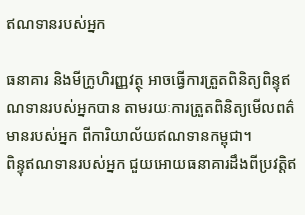ឥណទានរបស់អ្នក

ធនាគារ និងមីក្រូហិរញ្ញវត្ថុ អាចធ្វើការត្រួតពិនិត្យពិន្ទុឥណទានរបស់អ្នកបាន តាមរយៈការត្រួតពិនិត្យមើលពត៌មានរបស់អ្នក ពីការិយាល័យឥណទានកម្ពុជា។
ពិន្ទុឥណទានរបស់អ្នក ជួយអោយធនាគារដឹងពីប្រវត្តិឥ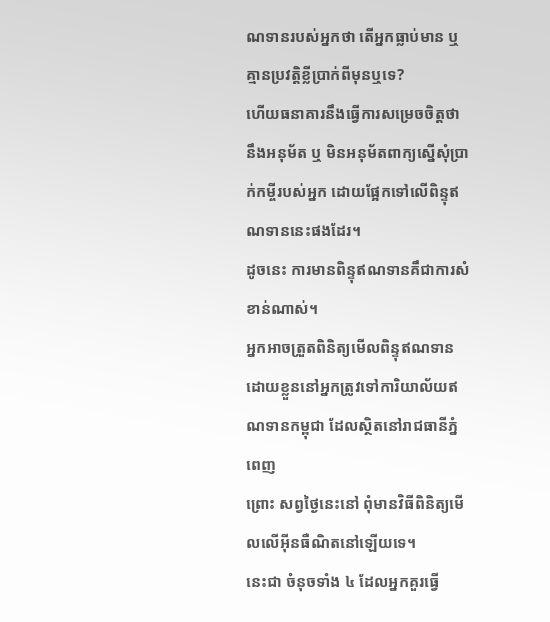ណទានរបស់អ្នកថា តើអ្នកធ្លាប់មាន ឬគ្មានប្រវត្តិខ្លីប្រាក់ពីមុនឬទេ?
ហើយធនាគារនឹងធ្វើការសម្រេចចិត្តថា នឹងអនុម័ត ឬ មិនអនុម័តពាក្យស្នើសុំប្រាក់កម្ចីរបស់អ្នក ដោយផ្អែកទៅលើពិន្ទុឥណទាននេះផងដែរ។
ដូចនេះ ការមានពិន្ទុឥណទានគឹជាការសំខាន់ណាស់។
អ្នកអាចត្រួតពិនិត្យមើលពិន្ទុឥណទានដោយខ្លួននៅអ្នកត្រូវទៅការិយាល័យឥណទានកម្ពុជា ដែលស្ថិតនៅរាជធានីភ្នំពេញ
ព្រោះ សព្វថ្ងៃនេះនៅ ពុំមានវិធីពិនិត្យមើលលើអ៊ីនធឺណិតនៅឡើយទេ។
នេះជា ចំនុចទាំង ៤ ដែលអ្នកគួរធ្វើ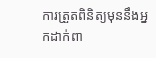ការត្រួតពិនិត្យមុននឹងអ្នកដាក់ពា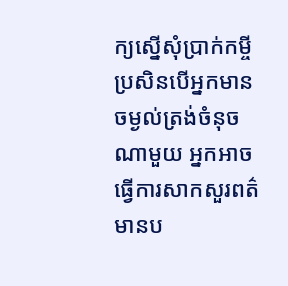ក្យស្នើសុំប្រាក់កម្ចី
ប្រសិនបើអ្នកមានចម្ងល់ត្រង់ចំនុចណាមួយ អ្នកអាចធ្វើការសាកសួរពត៌មានប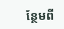ន្ថែមពី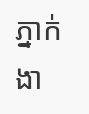ភ្នាក់ងា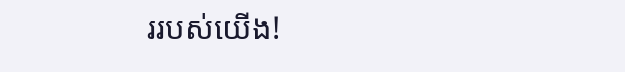ររបស់យើង!